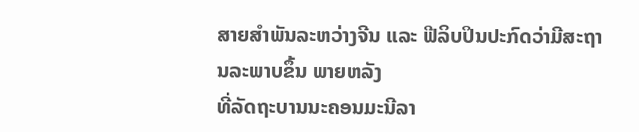ສາຍສໍາພັນລະຫວ່າງຈີນ ແລະ ຟີລິບປິນປະກົດວ່າມີສະຖານລະພາບຂຶ້ນ ພາຍຫລັງ
ທີ່ລັດຖະບານນະຄອນມະນີລາ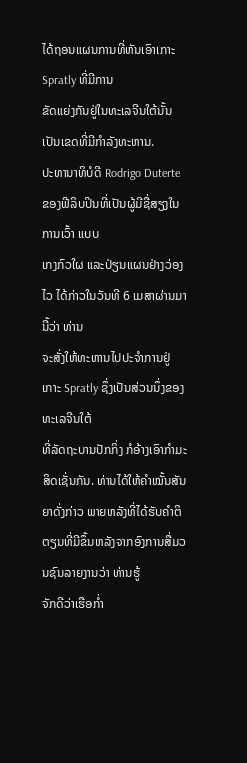ໄດ້ຖອນແຜນການທີ່ຫັນເອົາເກາະ Spratly ທີ່ມີການ
ຂັດແຍ່ງກັນຢູ່ໃນທະເລຈີນໃຕ້ນັ້ນ ເປັນເຂດທີ່ມີກໍາລັງທະຫານ.
ປະທານາທິບໍດີ Rodrigo Duterte ຂອງຟີລິບປິນທີ່ເປັນຜູ້ມີຊື່ສຽງໃນການເວົ້າ ແບບ
ເກງກົວໃຜ ແລະປ່ຽນແຜນຢ່າງວ່ອງໄວ ໄດ້ກ່າວໃນວັນທີ 6 ເມສາຜ່ານມານີ້ວ່າ ທ່ານ
ຈະສັ່ງໃຫ້ທະຫານໄປປະຈໍາການຢູ່ເກາະ Spratly ຊຶ່ງເປັນສ່ວນນຶ່ງຂອງທະເລຈີນໃຕ້
ທີ່ລັດຖະບານປັກກິ່ງ ກໍອ້າງເອົາກໍາມະສິດເຊັ່ນກັນ. ທ່ານໄດ້ໃຫ້ຄໍາໝັ້ນສັນຍາດັ່ງກ່າວ ພາຍຫລັງທີ່ໄດ້ຮັບຄໍາຕິຕຽນທີ່ມີຂຶ້ນຫລັງຈາກອົງການສື່ມວນຊົນລາຍງານວ່າ ທ່ານຮູ້
ຈັກດີວ່າເຮືອກໍ່າ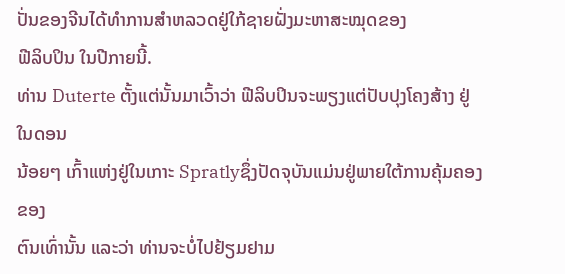ປັ່ນຂອງຈີນໄດ້ທໍາການສໍາຫລວດຢູ່ໃກ້ຊາຍຝັ່ງມະຫາສະໝຸດຂອງ
ຟີລິບປິນ ໃນປີກາຍນີ້.
ທ່ານ Duterte ຕັ້ງແຕ່ນັ້ນມາເວົ້າວ່າ ຟີລິບປິນຈະພຽງແຕ່ປັບປຸງໂຄງສ້າງ ຢູ່ໃນດອນ
ນ້ອຍໆ ເກົ້າແຫ່ງຢູ່ໃນເກາະ Spratlyຊຶ່ງປັດຈຸບັນແມ່ນຢູ່ພາຍໃຕ້ການຄຸ້ມຄອງຂອງ
ຕົນເທົ່ານັ້ນ ແລະວ່າ ທ່ານຈະບໍ່ໄປຢ້ຽມຢາມ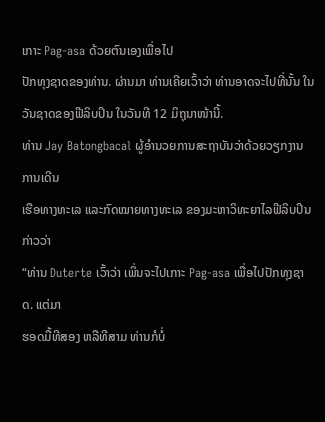ເກາະ Pag-asa ດ້ວຍຕົນເອງເພື່ອໄປ
ປັກທຸງຊາດຂອງທ່ານ. ຜ່ານມາ ທ່ານເຄີຍເວົ້າວ່າ ທ່ານອາດຈະໄປທີ່ນັ້ນ ໃນວັນຊາດຂອງຟີລິບປິນ ໃນວັນທີ 12 ມິຖຸນາໜ້ານີ້.
ທ່ານ Jay Batongbacal ຜູ້ອໍານວຍການສະຖາບັນວ່າດ້ວຍວຽກງານ ການເດີນ
ເຮືອທາງທະເລ ແລະກົດໝາຍທາງທະເລ ຂອງມະຫາວິທະຍາໄລຟີລິບປິນ ກ່າວວ່າ
“ທ່ານ Duterte ເວົ້າວ່າ ເພິ່ນຈະໄປເກາະ Pag-asa ເພື່ອໄປປັກທຸງຊາດ. ແຕ່ມາ
ຮອດມື້ທີສອງ ຫລືທີສາມ ທ່ານກໍບໍ່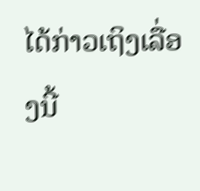ໄດ້ກ່າວເຖິງເລື່ອງນີ້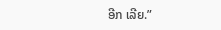ອີກ ເລີຍ.”